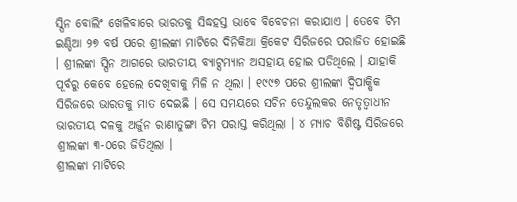ସ୍ପିନ ବୋଲିଂ ଖେଳିବାରେ ଭାରତକୁ ସିଦ୍ଧହସ୍ତ ଭାବେ ବିବେଚନା କରାଯାଏ । ତେବେ ଟିମ ଇଣ୍ଡିଆ ୨୭ ବର୍ଷ ପରେ ଶ୍ରୀଲଙ୍କା ମାଟିରେ ଦିନିକିଆ କ୍ରିକେଟ ସିରିଜରେ ପରାଜିତ ହୋଇଛି । ଶ୍ରୀଲଙ୍କା ସ୍ପିନ ଆଗରେ ଭାରତୀୟ ବ୍ୟାଟ୍ସମ୍ୟାନ ଅସହାୟ ହୋଇ ପଡିଥିଲେ । ଯାହାକି ପୂର୍ବରୁ କେବେ ହେଲେ ଦେଖିବାକୁ ମିଳି ନ ଥିଲା । ୧୯୯୭ ପରେ ଶ୍ରୀଲଙ୍କା ଦ୍ୱିପାକ୍ଷିକ ସିରିଜରେ ଭାରତକୁ ମାତ ଦେଇଛି । ସେ ସମୟରେ ସଚିନ ତେନ୍ଦୁଲକର ନେତୃତ୍ୱାଧୀନ ଭାରତୀୟ ଦଳକୁ ଅର୍ଜୁନ ରାଣାତୁଙ୍ଗା ଟିମ ପରାସ୍ତ କରିଥିଲା । ୪ ମ୍ୟାଚ ବିଶିଷ୍ଟ ସିରିଜରେ ଶ୍ରୀଲଙ୍କା ୩-୦ରେ ଜିତିଥିଲା ।
ଶ୍ରୀଲଙ୍କା ମାଟିରେ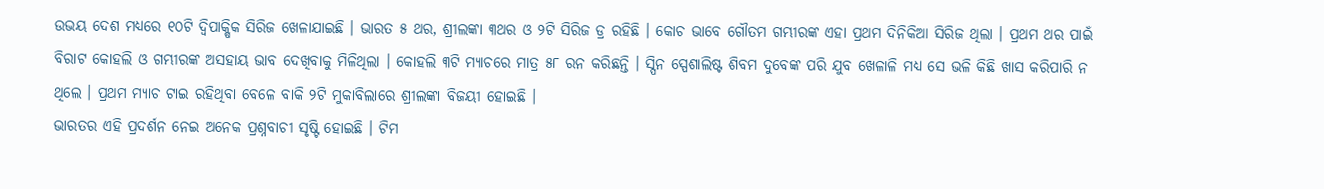ଉଭୟ ଦେଶ ମଧ୍ୟରେ ୧୦ଟି ଦ୍ୱିପାକ୍ଷିକ ସିରିଜ ଖେଳାଯାଇଛି । ଭାରତ ୫ ଥର, ଶ୍ରୀଲଙ୍କା ୩ଥର ଓ ୨ଟି ସିରିଜ ଡ୍ର ରହିଛି । କୋଚ ଭାବେ ଗୌତମ ଗମ୍ଭୀରଙ୍କ ଏହା ପ୍ରଥମ ଦିନିକିଆ ସିରିଜ ଥିଲା । ପ୍ରଥମ ଥର ପାଇଁ ବିରାଟ କୋହଲି ଓ ଗମ୍ଭୀରଙ୍କ ଅସହାୟ ଭାବ ଦେଖିବାକୁ ମିଳିଥିଲା । କୋହଲି ୩ଟି ମ୍ୟାଚରେ ମାତ୍ର ୫୮ ରନ କରିଛନ୍ତି । ସ୍ପିନ ସ୍ପେଶାଲିଷ୍ଟ ଶିବମ ଦୁବେଙ୍କ ପରି ଯୁବ ଖେଳାଳି ମଧ୍ୟ ସେ ଭଳି କିଛି ଖାସ କରିପାରି ନ ଥିଲେ । ପ୍ରଥମ ମ୍ୟାଚ ଟାଇ ରହିଥିବା ବେଳେ ବାକି ୨ଟି ମୁକାବିଲାରେ ଶ୍ରୀଲଙ୍କା ବିଜୟୀ ହୋଇଛି ।
ଭାରତର ଏହି ପ୍ରଦର୍ଶନ ନେଇ ଅନେକ ପ୍ରଶ୍ନବାଚୀ ସୃଷ୍ଟି ହୋଇଛି । ଟିମ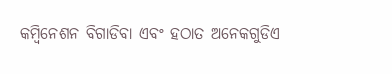କମ୍ବିନେଶନ ବିଗାଡିବା ଏବଂ ହଠାତ ଅନେକଗୁଡିଏ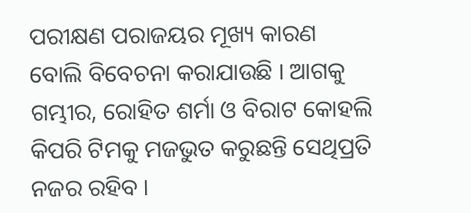ପରୀକ୍ଷଣ ପରାଜୟର ମୂଖ୍ୟ କାରଣ ବୋଲି ବିବେଚନା କରାଯାଉଛି । ଆଗକୁ ଗମ୍ଭୀର, ରୋହିତ ଶର୍ମା ଓ ବିରାଟ କୋହଲି କିପରି ଟିମକୁ ମଜଭୁତ କରୁଛନ୍ତି ସେଥିପ୍ରତି ନଜର ରହିବ ।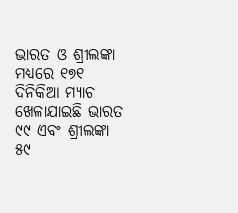ଭାରତ ଓ ଶ୍ରୀଲଙ୍କା ମଧ୍ୟରେ ୧୭୧ ଦିନିକିଆ ମ୍ୟାଚ ଖେଳାଯାଇଛି ଭାରତ ୯୯ ଏବଂ ଶ୍ରୀଲଙ୍କା ୫୯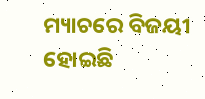ମ୍ୟାଚରେ ବିଜୟୀ ହୋଇଛି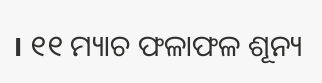। ୧୧ ମ୍ୟାଚ ଫଳାଫଳ ଶୂନ୍ୟ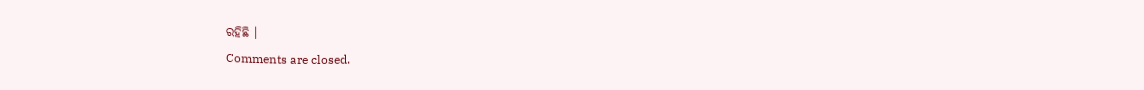ରହିଛି ।
Comments are closed.